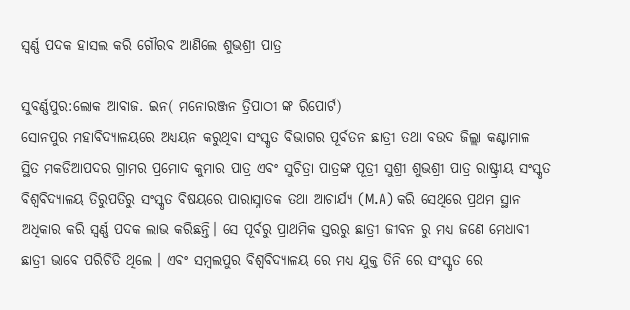ସ୍ଵର୍ଣ୍ଣ ପଦକ ହାସଲ କରି ଗୌରବ ଆଣିଲେ ଶୁଭଶ୍ରୀ ପାତ୍ର

ସୁବର୍ଣ୍ଣପୁର:ଲୋକ ଆବାଜ. ଇନ( ମନୋରଞ୍ଜନ ତ୍ରିପାଠୀ ଙ୍କ ରିପୋର୍ଟ)
ସୋନପୁର ମହାବିଦ୍ୟାଳୟରେ ଅଧ୍ୟୟନ କରୁଥିବା ସଂସ୍କୃତ ବିଭାଗର ପୂର୍ବତନ ଛାତ୍ରୀ ତଥା ବଉଦ ଜିଲ୍ଲା କଣ୍ଟାମାଳ ସ୍ଥିତ ମକଡିଆପଦର ଗ୍ରାମର ପ୍ରମୋଦ କୁମାର ପାତ୍ର ଏବଂ ସୁଚିତ୍ରା ପାତ୍ରଙ୍କ ପୂତ୍ରୀ ସୁଶ୍ରୀ ଶୁଭଶ୍ରୀ ପାତ୍ର ରାଷ୍ଟ୍ରୀୟ ସଂସ୍କୃତ ବିଶ୍ବବିଦ୍ୟାଳୟ ତିରୁପତିରୁ ସଂସ୍କୃତ ବିଷୟରେ ପାରାସ୍ନାତକ ତଥା ଆଚାର୍ଯ୍ୟ (M.A) କରି ସେଥିରେ ପ୍ରଥମ ସ୍ଥାନ ଅଧିକାର କରି ସ୍ଵର୍ଣ୍ଣ ପଦକ ଲାଭ କରିଛନ୍ତି। ସେ ପୂର୍ବରୁ ପ୍ରାଥମିକ ସ୍ତରରୁ ଛାତ୍ରୀ ଜୀବନ ରୁ ମଧ୍ୟ ଜଣେ ମେଧାବୀ ଛାତ୍ରୀ ଭାବେ ପରିଚିତି ଥିଲେ । ଏବଂ ସମ୍ବଲପୁର ବିଶ୍ଵବିଦ୍ୟାଳୟ ରେ ମଧ୍ୟ ଯୁକ୍ତ ତିନି ରେ ସଂସ୍କୃତ ରେ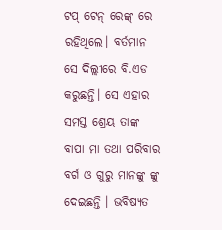ଟପ୍ ଟେନ୍ ରେଙ୍କ୍ ରେ ରହିଥିଲେ। ବର୍ତମାନ ସେ ଦିଲ୍ଲୀରେ ବି.ଏଡ କରୁଛନ୍ତି। ସେ ଏହାର ସମସ୍ତ ଶ୍ରେୟ ତାଙ୍କ ବାପା ମା ତଥା ପରିବାର ବର୍ଗ ଓ ଗୁରୁ ମାନଙ୍କୁ ଙ୍କୁ ଦେଇଛନ୍ତି । ଭବିଷ୍ୟତ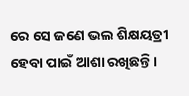ରେ ସେ ଜଣେ ଭଲ ଶିକ୍ଷୟତ୍ରୀ ହେବା ପାଇଁ ଆଶା ରଖିଛନ୍ତି।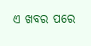ଏ ଖବର ପରେ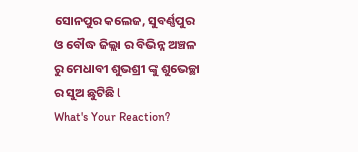ସୋନପୁର କଲେଜ, ସୁବର୍ଣ୍ଣପୁର ଓ ବୌଦ୍ଧ ଜିଲ୍ଲା ର ବିଭିନ୍ନ ଅଞ୍ଚଳ ରୁ ମେଧାବୀ ଶୁଭଶ୍ରୀ ଙ୍କୁ ଶୁଭେଚ୍ଛା ର ସୁଅ ଛୁଟିଛି l
What's Your Reaction?